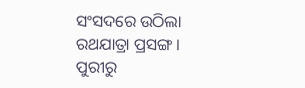ସଂସଦରେ ଉଠିଲା ରଥଯାତ୍ରା ପ୍ରସଙ୍ଗ । ପୁରୀରୁ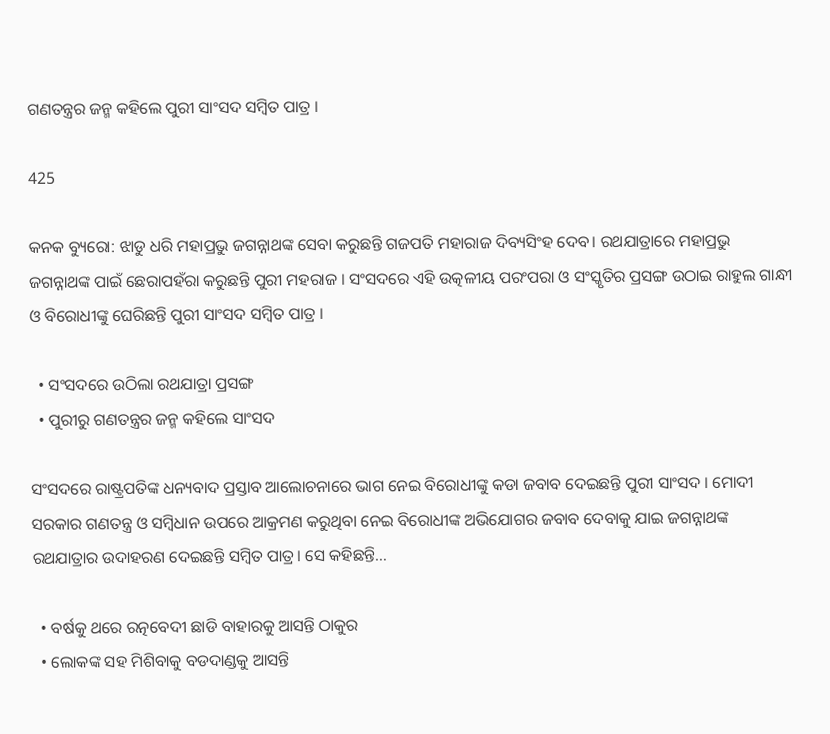ଗଣତନ୍ତ୍ରର ଜନ୍ମ କହିଲେ ପୁରୀ ସାଂସଦ ସମ୍ବିତ ପାତ୍ର ।

425

କନକ ବ୍ୟୁରୋ: ଝାଡୁ ଧରି ମହାପ୍ରଭୁ ଜଗନ୍ନାଥଙ୍କ ସେବା କରୁଛନ୍ତି ଗଜପତି ମହାରାଜ ଦିବ୍ୟସିଂହ ଦେବ। ରଥଯାତ୍ରାରେ ମହାପ୍ରଭୁ ଜଗନ୍ନାଥଙ୍କ ପାଇଁ ଛେରାପହଁରା କରୁଛନ୍ତି ପୁରୀ ମହରାଜ । ସଂସଦରେ ଏହି ଉତ୍କଳୀୟ ପରଂପରା ଓ ସଂସ୍କୃତିର ପ୍ରସଙ୍ଗ ଉଠାଇ ରାହୁଲ ଗାନ୍ଧୀ ଓ ବିରୋଧୀଙ୍କୁ ଘେରିଛନ୍ତି ପୁରୀ ସାଂସଦ ସମ୍ୱିତ ପାତ୍ର ।

  • ସଂସଦରେ ଉଠିଲା ରଥଯାତ୍ରା ପ୍ରସଙ୍ଗ
  • ପୁରୀରୁ ଗଣତନ୍ତ୍ରର ଜନ୍ମ କହିଲେ ସାଂସଦ

ସଂସଦରେ ରାଷ୍ଟ୍ରପତିଙ୍କ ଧନ୍ୟବାଦ ପ୍ରସ୍ତାବ ଆଲୋଚନାରେ ଭାଗ ନେଇ ବିରୋଧୀଙ୍କୁ କଡା ଜବାବ ଦେଇଛନ୍ତି ପୁରୀ ସାଂସଦ । ମୋଦୀ ସରକାର ଗଣତନ୍ତ୍ର ଓ ସମ୍ବିଧାନ ଉପରେ ଆକ୍ରମଣ କରୁଥିବା ନେଇ ବିରୋଧୀଙ୍କ ଅଭିଯୋଗର ଜବାବ ଦେବାକୁ ଯାଇ ଜଗନ୍ନାଥଙ୍କ ରଥଯାତ୍ରାର ଉଦାହରଣ ଦେଇଛନ୍ତି ସମ୍ବିତ ପାତ୍ର। ସେ କହିଛନ୍ତି…

  • ବର୍ଷକୁ ଥରେ ରତ୍ନବେଦୀ ଛାଡି ବାହାରକୁ ଆସନ୍ତି ଠାକୁର
  • ଲୋକଙ୍କ ସହ ମିଶିବାକୁ ବଡଦାଣ୍ଡକୁ ଆସନ୍ତି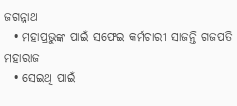ଜଗନ୍ନାଥ
  • ମହାପ୍ରଭୁଙ୍କ ପାଇଁ ସଫେଇ କର୍ମଚାରୀ ସାଜନ୍ତି ଗଜପତି ମହାରାଜ
  • ସେଇଥି ପାଇଁ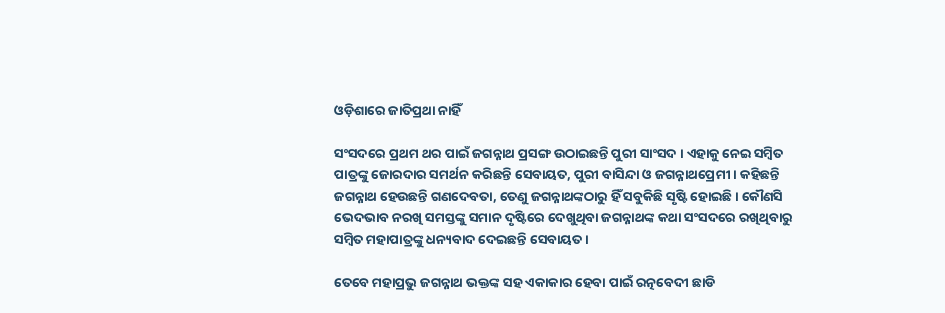ଓଡ଼ିଶାରେ ଜାତିପ୍ରଥା ନାହିଁ

ସଂସଦରେ ପ୍ରଥମ ଥର ପାଇଁ ଜଗନ୍ନାଥ ପ୍ରସଙ୍ଗ ଉଠାଇଛନ୍ତି ପୁରୀ ସାଂସଦ । ଏହାକୁ ନେଇ ସମ୍ୱିତ ପାତ୍ରଙ୍କୁ ଜୋରଦାର ସମର୍ଥନ କରିଛନ୍ତି ସେବାୟତ, ପୁରୀ ବାସିନ୍ଦା ଓ ଜଗନ୍ନାଥପ୍ରେମୀ । କହିଛନ୍ତି ଜଗନ୍ନାଥ ହେଉଛନ୍ତି ଗଣଦେବତା, ତେଣୁ ଜଗନ୍ନାଥଙ୍କଠାରୁ ହିଁ ସବୁକିଛି ସୃଷ୍ଟି ହୋଇଛି । କୌଣସି ଭେଦଭାବ ନରଖି ସମସ୍ତଙ୍କୁ ସମାନ ଦୃଷ୍ଟିରେ ଦେଖୁଥିବା ଜଗନ୍ନାଥଙ୍କ କଥା ସଂସଦରେ ରଖିଥିବାରୁ ସମ୍ବିତ ମହାପାତ୍ରଙ୍କୁ ଧନ୍ୟବାଦ ଦେଇଛନ୍ତି ସେବାୟତ ।

ତେବେ ମହାପ୍ରଭୁ ଜଗନ୍ନାଥ ଭକ୍ତଙ୍କ ସହ ଏକାକାର ହେବା ପାଇଁ ରତ୍ନବେଦୀ ଛାଡି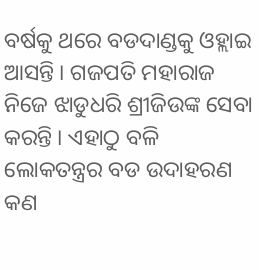ବର୍ଷକୁ ଥରେ ବଡଦାଣ୍ଡକୁ ଓହ୍ଲାଇ ଆସନ୍ତି । ଗଜପତି ମହାରାଜ ନିଜେ ଝାଡୁଧରି ଶ୍ରୀଜିଉଙ୍କ ସେବା କରନ୍ତି । ଏହାଠୁ ବଳି ଲୋକତନ୍ତ୍ରର ବଡ ଉଦାହରଣ କଣ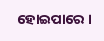ହୋଇପାରେ ।